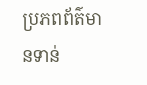ប្រភពព័ត៌មានទាន់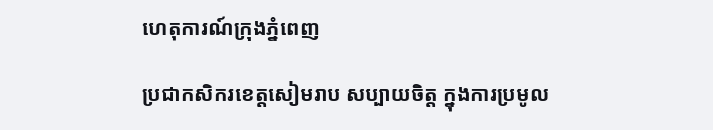ហេតុការណ៍ក្រុងភ្នំពេញ

ប្រជាកសិករខេត្តសៀមរាប សប្បាយចិត្ដ ក្នុងការប្រមូល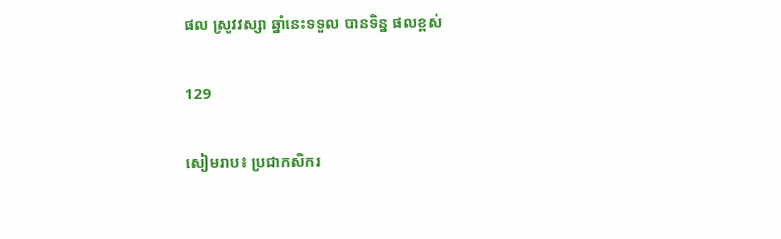ផល ស្រូវវស្សា ឆ្នាំនេះទទួល បានទិន្ន ផលខ្ពស់

129

សៀមរាប៖ ប្រជាកសិករ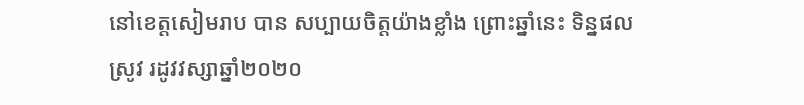នៅខេត្តសៀមរាប បាន សប្បាយចិត្ដយ៉ាងខ្លាំង ព្រោះឆ្នាំនេះ ទិន្នផលស្រូវ រដូវវស្សាឆ្នាំ២០២០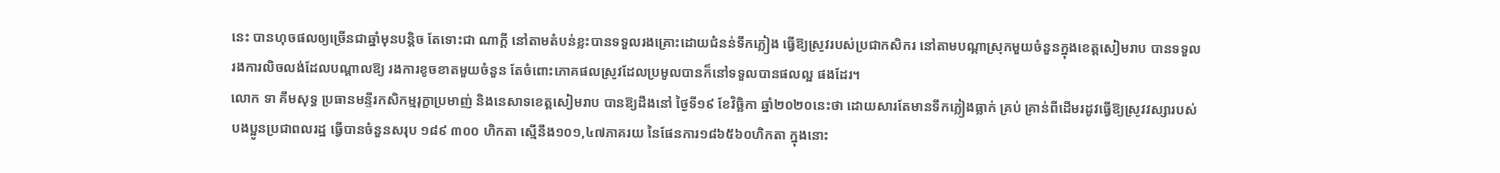នេះ បានហុចផលឲ្យច្រើនជាឆ្នាំមុនបន្ដិច តែទោះជា ណាក្ដី នៅតាមតំបន់ខ្លះបានទទួលរងគ្រោះដោយជំនន់ទឹកភ្លៀង ធ្វើឱ្យស្រូវរបស់ប្រជាកសិករ នៅតាមបណ្តាស្រុកមួយចំនួនក្នុងខេត្តសៀមរាប បានទទួលរងការលិចលង់ដែលបណ្តាលឱ្យ រងការខូចខាតមួយចំនួន តែចំពោះភោគផលស្រូវដែលប្រមូលបានក៏នៅទទួលបានផលល្អ ផងដែរ។
លោក ទា គឹមសុទ្ធ ប្រធានមន្ទីរកសិកម្មរុក្ខាប្រមាញ់ និងនេសាទខេត្តសៀមរាប បានឱ្យដឹងនៅ ថ្ងៃទី១៩ ខែវិច្ឆិកា ឆ្នាំ២០២០នេះថា ដោយសារតែមានទឹកភ្លៀងធ្លាក់ គ្រប់ គ្រាន់ពីដើមរដូវធ្វើឱ្យស្រូវវស្សារបស់បងប្អូនប្រជាពលរដ្ឋ ធ្វើបានចំនួនសរុប ១៨៩ ៣០០ ហិកតា ស្មើនឹង១០១,៤៧ភាគរយ នៃផែនការ១៨៦៥៦០ហិកតា ក្នុងនោះ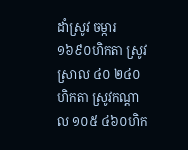ដាំស្រូវ ចម្ការ១៦៩០ហិកតា ស្រូវស្រាល ៤០ ២៤០ហិកតា ស្រូវកណ្តាល ១០៥ ៤៦០ហិក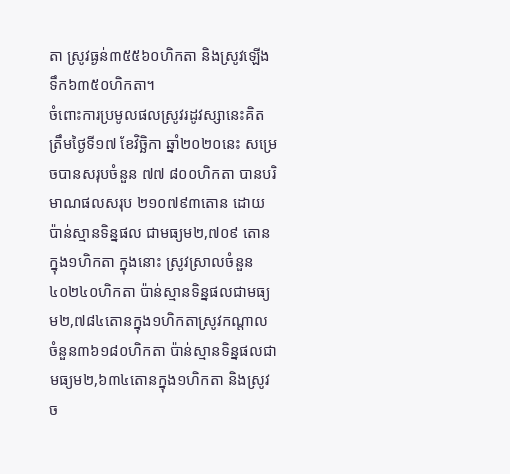តា ស្រូវធ្ងន់៣៥៥៦០ហិកតា និងស្រូវឡើងទឹក៦៣៥០ហិកតា។
ចំពោះការប្រមូលផលស្រូវរដូវស្សានេះគិតត្រឹមថ្ងៃទី១៧ ខែវិច្ឆិកា ឆ្នាំ២០២០នេះ សម្រេចបានសរុបចំនួន ៧៧ ៨០០ហិកតា បានបរិមាណផលសរុប ២១០៧៩៣តោន ដោយប៉ាន់ស្មានទិន្នផល ជាមធ្យម២,៧០៩ តោនក្នុង១ហិកតា ក្នុងនោះ ស្រូវស្រាលចំនួន ៤០២៤០ហិកតា ប៉ាន់ស្មានទិន្នផលជាមធ្យម២,៧៨៤តោនក្នុង១ហិកតាស្រូវកណ្តាល ចំនួន៣៦១៨០ហិកតា ប៉ាន់ស្មានទិន្នផលជាមធ្យម២,៦៣៤តោនក្នុង១ហិកតា និងស្រូវ ច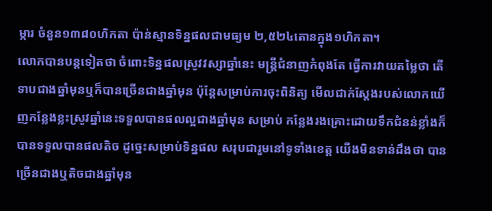ម្ការ ចំនួន១៣៨០ហិកតា ប៉ាន់ស្មានទិន្នផលជាមធ្យម ២,៥២៤តោនក្នុង១ហិកតា។
លោកបានបន្តទៀតថា ចំពោះទិន្នផលស្រូវវស្សាឆ្នាំនេះ មន្រ្តីជំនាញកំពុងតែ ធ្វើការវាយតម្លៃថា តើទាបជាងឆ្នាំមុនឬក៏បានច្រើនជាងឆ្នាំមុន ប៉ុន្តែសម្រាប់ការចុះពិនិត្យ មើលជាក់ស្តែងរបស់លោកឃើញកន្លែងខ្លះស្រូវឆ្នាំនេះទទួលបានផលល្អជាងឆ្នាំមុន សម្រាប់ កន្លែងរងគ្រោះដោយទឹកជំនន់ខ្លាំងក៏បានទទួលបានផលតិច ដូច្នេះសម្រាប់ទិន្នផល សរុបជារួមនៅទូទាំងខេត្ត យើងមិនទាន់ដឹងថា បានច្រើនជាងឬតិចជាងឆ្នាំមុន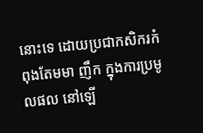នោះទេ ដោយប្រជាកសិករកំពុងតែមមា ញឹក ក្នុងការប្រមូលផល នៅឡើ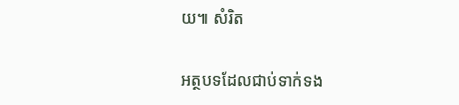យ៕ សំរិត

អត្ថបទដែលជាប់ទាក់ទង